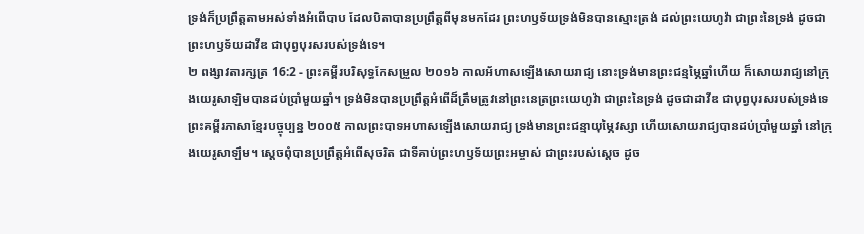ទ្រង់ក៏ប្រព្រឹត្តតាមអស់ទាំងអំពើបាប ដែលបិតាបានប្រព្រឹត្តពីមុនមកដែរ ព្រះហឫទ័យទ្រង់មិនបានស្មោះត្រង់ ដល់ព្រះយេហូវ៉ា ជាព្រះនៃទ្រង់ ដូចជាព្រះហឫទ័យដាវីឌ ជាបុព្វបុរសរបស់ទ្រង់ទេ។
២ ពង្សាវតារក្សត្រ 16:2 - ព្រះគម្ពីរបរិសុទ្ធកែសម្រួល ២០១៦ កាលអ័ហាសឡើងសោយរាជ្យ នោះទ្រង់មានព្រះជន្មម្ភៃឆ្នាំហើយ ក៏សោយរាជ្យនៅក្រុងយេរូសាឡិមបានដប់ប្រាំមួយឆ្នាំ។ ទ្រង់មិនបានប្រព្រឹត្តអំពើដ៏ត្រឹមត្រូវនៅព្រះនេត្រព្រះយេហូវ៉ា ជាព្រះនៃទ្រង់ ដូចជាដាវីឌ ជាបុព្វបុរសរបស់ទ្រង់ទេ ព្រះគម្ពីរភាសាខ្មែរបច្ចុប្បន្ន ២០០៥ កាលព្រះបាទអហាសឡើងសោយរាជ្យ ទ្រង់មានព្រះជន្មាយុម្ភៃវស្សា ហើយសោយរាជ្យបានដប់ប្រាំមួយឆ្នាំ នៅក្រុងយេរូសាឡឹម។ ស្ដេចពុំបានប្រព្រឹត្តអំពើសុចរិត ជាទីគាប់ព្រះហឫទ័យព្រះអម្ចាស់ ជាព្រះរបស់ស្ដេច ដូច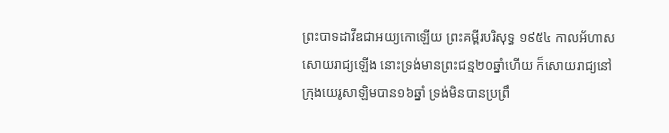ព្រះបាទដាវីឌជាអយ្យកោឡើយ ព្រះគម្ពីរបរិសុទ្ធ ១៩៥៤ កាលអ័ហាសសោយរាជ្យឡើង នោះទ្រង់មានព្រះជន្ម២០ឆ្នាំហើយ ក៏សោយរាជ្យនៅក្រុងយេរូសាឡិមបាន១៦ឆ្នាំ ទ្រង់មិនបានប្រព្រឹ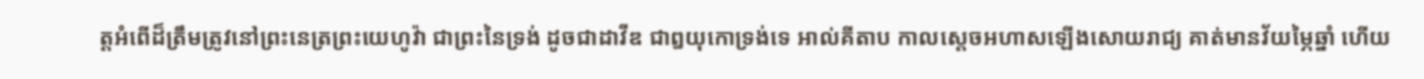ត្តអំពើដ៏ត្រឹមត្រូវនៅព្រះនេត្រព្រះយេហូវ៉ា ជាព្រះនៃទ្រង់ ដូចជាដាវីឌ ជាឰយុកោទ្រង់ទេ អាល់គីតាប កាលស្តេចអហាសឡើងសោយរាជ្យ គាត់មានវ័យម្ភៃឆ្នាំ ហើយ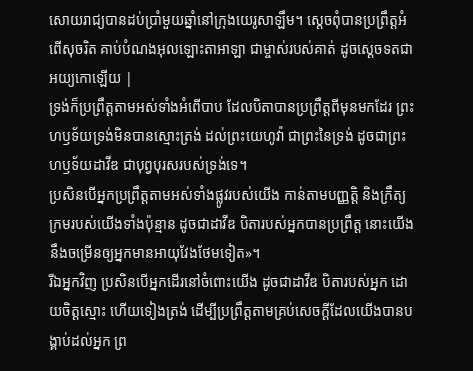សោយរាជ្យបានដប់ប្រាំមួយឆ្នាំនៅក្រុងយេរូសាឡឹម។ ស្តេចពុំបានប្រព្រឹត្តអំពើសុចរិត គាប់បំណងអុលឡោះតាអាឡា ជាម្ចាស់របស់គាត់ ដូចស្តេចទតជាអយ្យកោឡើយ |
ទ្រង់ក៏ប្រព្រឹត្តតាមអស់ទាំងអំពើបាប ដែលបិតាបានប្រព្រឹត្តពីមុនមកដែរ ព្រះហឫទ័យទ្រង់មិនបានស្មោះត្រង់ ដល់ព្រះយេហូវ៉ា ជាព្រះនៃទ្រង់ ដូចជាព្រះហឫទ័យដាវីឌ ជាបុព្វបុរសរបស់ទ្រង់ទេ។
ប្រសិនបើអ្នកប្រព្រឹត្តតាមអស់ទាំងផ្លូវរបស់យើង កាន់តាមបញ្ញត្តិ និងក្រឹត្យក្រមរបស់យើងទាំងប៉ុន្មាន ដូចជាដាវីឌ បិតារបស់អ្នកបានប្រព្រឹត្ត នោះយើងនឹងចម្រើនឲ្យអ្នកមានអាយុវែងថែមទៀត»។
រីឯអ្នកវិញ ប្រសិនបើអ្នកដើរនៅចំពោះយើង ដូចជាដាវីឌ បិតារបស់អ្នក ដោយចិត្តស្មោះ ហើយទៀងត្រង់ ដើម្បីប្រព្រឹត្តតាមគ្រប់សេចក្ដីដែលយើងបានបង្គាប់ដល់អ្នក ព្រ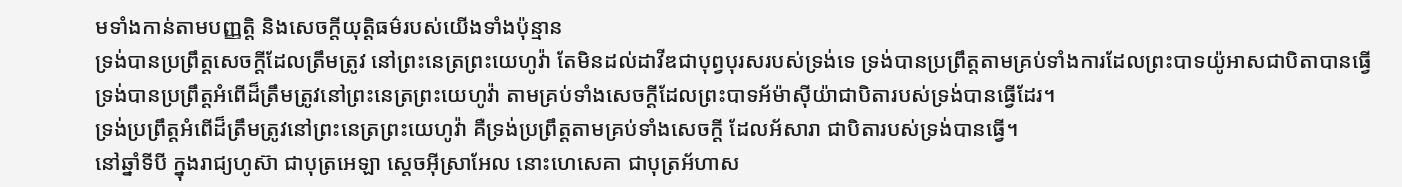មទាំងកាន់តាមបញ្ញត្តិ និងសេចក្ដីយុត្តិធម៌របស់យើងទាំងប៉ុន្មាន
ទ្រង់បានប្រព្រឹត្តសេចក្ដីដែលត្រឹមត្រូវ នៅព្រះនេត្រព្រះយេហូវ៉ា តែមិនដល់ដាវីឌជាបុព្វបុរសរបស់ទ្រង់ទេ ទ្រង់បានប្រព្រឹត្តតាមគ្រប់ទាំងការដែលព្រះបាទយ៉ូអាសជាបិតាបានធ្វើ
ទ្រង់បានប្រព្រឹត្តអំពើដ៏ត្រឹមត្រូវនៅព្រះនេត្រព្រះយេហូវ៉ា តាមគ្រប់ទាំងសេចក្ដីដែលព្រះបាទអ័ម៉ាស៊ីយ៉ាជាបិតារបស់ទ្រង់បានធ្វើដែរ។
ទ្រង់ប្រព្រឹត្តអំពើដ៏ត្រឹមត្រូវនៅព្រះនេត្រព្រះយេហូវ៉ា គឺទ្រង់ប្រព្រឹត្តតាមគ្រប់ទាំងសេចក្ដី ដែលអ័សារា ជាបិតារបស់ទ្រង់បានធ្វើ។
នៅឆ្នាំទីបី ក្នុងរាជ្យហូស៊ា ជាបុត្រអេឡា ស្តេចអ៊ីស្រាអែល នោះហេសេគា ជាបុត្រអ័ហាស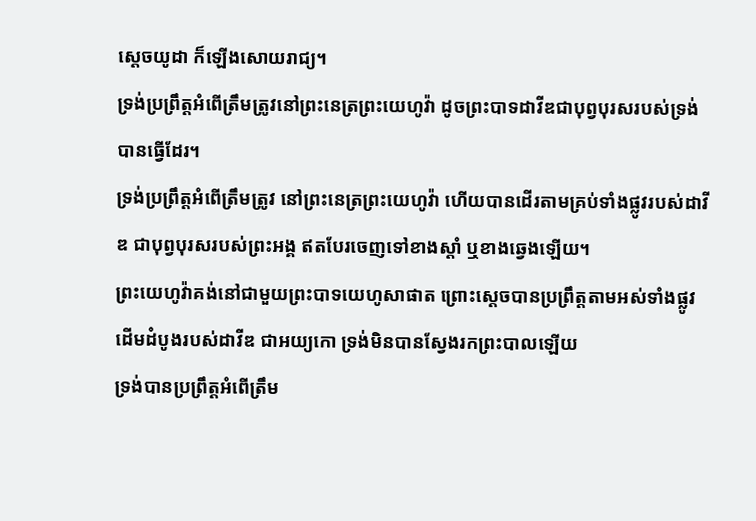ស្តេចយូដា ក៏ឡើងសោយរាជ្យ។
ទ្រង់ប្រព្រឹត្តអំពើត្រឹមត្រូវនៅព្រះនេត្រព្រះយេហូវ៉ា ដូចព្រះបាទដាវីឌជាបុព្វបុរសរបស់ទ្រង់បានធ្វើដែរ។
ទ្រង់ប្រព្រឹត្តអំពើត្រឹមត្រូវ នៅព្រះនេត្រព្រះយេហូវ៉ា ហើយបានដើរតាមគ្រប់ទាំងផ្លូវរបស់ដាវីឌ ជាបុព្វបុរសរបស់ព្រះអង្គ ឥតបែរចេញទៅខាងស្តាំ ឬខាងឆ្វេងឡើយ។
ព្រះយេហូវ៉ាគង់នៅជាមួយព្រះបាទយេហូសាផាត ព្រោះស្តេចបានប្រព្រឹត្តតាមអស់ទាំងផ្លូវដើមដំបូងរបស់ដាវីឌ ជាអយ្យកោ ទ្រង់មិនបានស្វែងរកព្រះបាលឡើយ
ទ្រង់បានប្រព្រឹត្តអំពើត្រឹម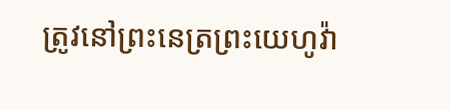ត្រូវនៅព្រះនេត្រព្រះយេហូវ៉ា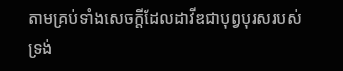តាមគ្រប់ទាំងសេចក្ដីដែលដាវីឌជាបុព្វបុរសរបស់ទ្រង់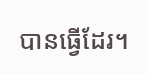បានធ្វើដែរ។